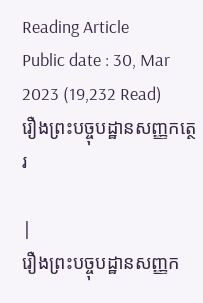Reading Article
Public date : 30, Mar 2023 (19,232 Read)
រឿងព្រះបច្ចុបដ្ឋានសញ្ញកត្ថេរ

|
រឿងព្រះបច្ចុបដ្ឋានសញ្ញក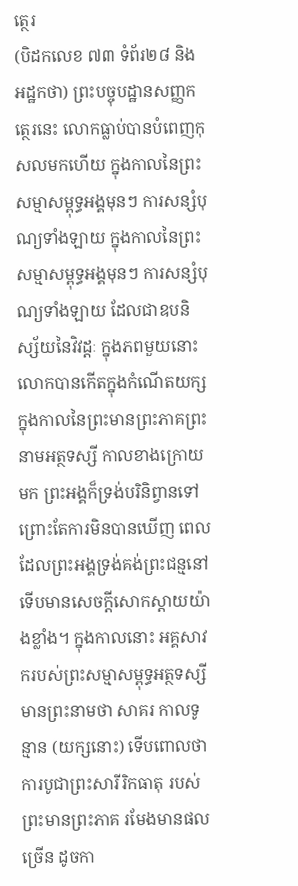ត្ថេរ
(បិដកលេខ ៧៣ ទំព័រ២៨ និងអដ្ឋកថា) ព្រះបច្ចុបដ្ឋានសញ្ញកត្ថេរនេះ លោកធ្លាប់បានបំពេញកុសលមកហើយ ក្នុងកាលនៃព្រះសម្មាសម្ពុទ្ធអង្គមុនៗ ការសន្សំបុណ្យទាំងឡាយ ក្នុងកាលនៃព្រះសម្មាសម្ពុទ្ធអង្គមុនៗ ការសន្សំបុណ្យទាំងឡាយ ដែលជាឧបនិស្ស័យនៃវិវដ្ដៈ ក្នុងភពមួយនោះ លោកបានកើតក្នុងកំណើតយក្ស ក្នុងកាលនៃព្រះមានព្រះភាគព្រះនាមអត្ថទស្សី កាលខាងក្រោយមក ព្រះអង្គក៏ទ្រង់បរិនិព្វានទៅ ព្រោះតែការមិនបានឃើញ ពេលដែលព្រះអង្គទ្រង់គង់ព្រះជន្មនៅ ទើបមានសេចក្ដីសោកស្ដាយយ៉ាងខ្លាំង។ ក្នុងកាលនោះ អគ្គសាវករបស់ព្រះសម្មាសម្ពុទ្ធអត្ថទស្សីមានព្រះនាមថា សាគរ កាលទូន្មាន (យក្សនោះ) ទើបពោលថា ការបូជាព្រះសារីរិកធាតុ របស់ព្រះមានព្រះភាគ រមែងមានផលច្រើន ដូចកា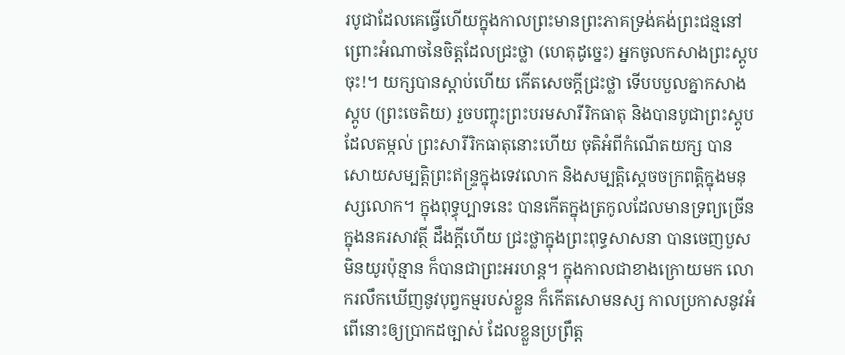របូជាដែលគេធ្វើហើយក្នុងកាលព្រះមានព្រះភាគទ្រង់គង់ព្រះជន្មនៅ ព្រោះអំណាចនៃចិត្តដែលជ្រះថ្លា (ហេតុដូច្នេះ) អ្នកចូលកសាងព្រះស្ដូបចុះ!។ យក្សបានស្ដាប់ហើយ កើតសេចក្ដីជ្រះថ្លា ទើបបបួលគ្នាកសាងស្ដូប (ព្រះចេតិយ) រួចបញ្ចុះព្រះបរមសារីរិកធាតុ និងបានបូជាព្រះស្ដូបដែលតម្កល់ ព្រះសារីរិកធាតុនោះហើយ ចុតិអំពីកំណើតយក្ស បានសោយសម្បត្តិព្រះឥន្ទ្រក្នុងទេវលោក និងសម្បត្តិស្ដេចចក្រពត្តិក្នុងមនុស្សលោក។ ក្នុងពុទ្ធុប្បាទនេះ បានកើតក្នុងត្រកូលដែលមានទ្រព្យច្រើនក្នុងនគរសាវត្ថី ដឹងក្ដីហើយ ជ្រះថ្លាក្នុងព្រះពុទ្ធសាសនា បានចេញបួស មិនយូរប៉ុន្មាន ក៏បានជាព្រះអរហន្ត។ ក្នុងកាលជាខាងក្រោយមក លោករលឹកឃើញនូវបុព្វកម្មរបស់ខ្លួន ក៏កើតសោមនស្ស កាលប្រកាសនូវអំពើនោះឲ្យប្រាកដច្បាស់ ដែលខ្លួនប្រព្រឹត្ត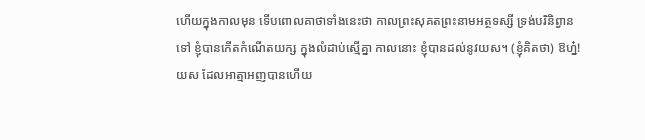ហើយក្នុងកាលមុន ទើបពោលគាថាទាំងនេះថា កាលព្រះសុគតព្រះនាមអត្ថទស្សី ទ្រង់បរិនិព្វានទៅ ខ្ញុំបានកើតកំណើតយក្ស ក្នុងលំដាប់ស្មើគ្នា កាលនោះ ខ្ញុំបានដល់នូវយស។ (ខ្ញុំគិតថា) ឱហ្ន៎! យស ដែលអាត្មាអញបានហើយ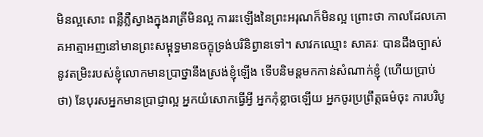មិនល្អសោះ ពន្លឺភ្លឺស្វាងក្នុងរាត្រីមិនល្អ ការរះឡើងនៃព្រះអរុណក៏មិនល្អ ព្រោះថា កាលដែលភោគអាត្មាអញនៅមានព្រះសម្ពុទ្ធមានចក្ខុទ្រង់បរិនិព្វានទៅ។ សាវកឈ្មោះ សាគរៈ បានដឹងច្បាស់ នូវតម្រិះរបស់ខ្ញុំលោកមានប្រាថ្នានឹងស្រង់ខ្ញុំឡើង ទើបនិមន្តមកកាន់សំណាក់ខ្ញុំ (ហើយប្រាប់ថា) នែបុរសអ្នកមានប្រាជ្ញាល្អ អ្នកយំសោកធ្វើអ្វី អ្នកកុំខ្លាចឡើយ អ្នកចូរប្រព្រឹត្តធម៌ចុះ ការបរិបូ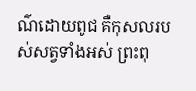ណ៌ដោយពូជ គឺកុសលរបស់សត្វទាំងអស់ ព្រះពុ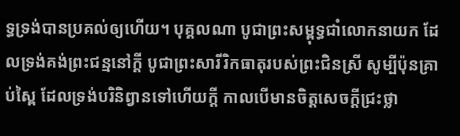ទ្ធទ្រង់បានប្រគល់ឲ្យហើយ។ បុគ្គលណា បូជាព្រះសម្ពុទ្ធជាំលោកនាយក ដែលទ្រង់គង់ព្រះជន្មនៅក្ដី បូជាព្រះសារីរិកធាតុរបស់ព្រះជិនស្រី សូម្បីប៉ុនគ្រាប់ស្ពៃ ដែលទ្រង់បរិនិព្វានទៅហើយក្ដី កាលបើមានចិត្តសេចក្ដីជ្រះថ្លា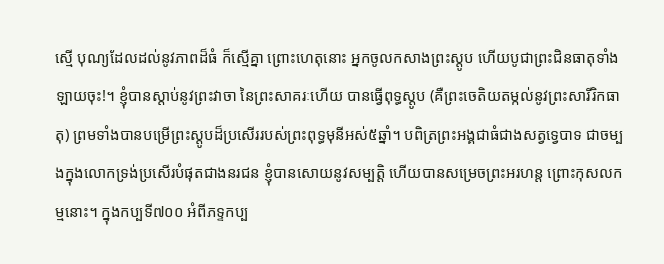ស្មើ បុណ្យដែលដល់នូវភាពដ៏ធំ ក៏ស្មើគ្នា ព្រោះហេតុនោះ អ្នកចូលកសាងព្រះស្ដូប ហើយបូជាព្រះជិនធាតុទាំងឡាយចុះ!។ ខ្ញុំបានស្ដាប់នូវព្រះវាចា នៃព្រះសាគរៈហើយ បានធ្វើពុទ្ធស្ដូប (គឺព្រះចេតិយតម្កល់នូវព្រះសារីរិកធាតុ) ព្រមទាំងបានបម្រើព្រះស្ដូបដ៏ប្រសើររបស់ព្រះពុទ្ធមុនីអស់៥ឆ្នាំ។ បពិត្រព្រះអង្គជាធំជាងសត្វទ្វេបាទ ជាចម្បងក្នុងលោកទ្រង់ប្រសើរបំផុតជាងនរជន ខ្ញុំបានសោយនូវសម្បត្តិ ហើយបានសម្រេចព្រះអរហន្ត ព្រោះកុសលកម្មនោះ។ ក្នុងកប្បទី៧០០ អំពីភទ្ទកប្ប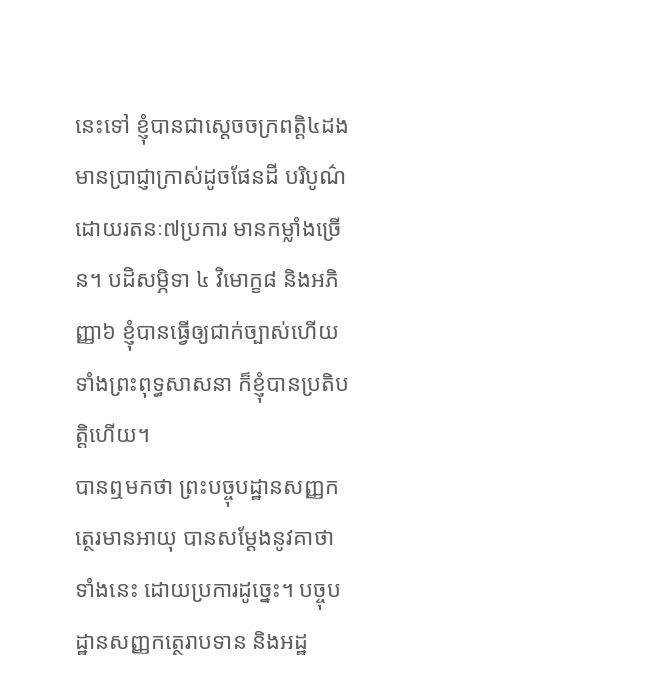នេះទៅ ខ្ញុំបានជាស្ដេចចក្រពត្តិ៤ដង មានប្រាជ្ញាក្រាស់ដូចផែនដី បរិបូណ៌ដោយរតនៈ៧ប្រការ មានកម្លាំងច្រើន។ បដិសម្ភិទា ៤ វិមោក្ខ៨ និងអភិញ្ញា៦ ខ្ញុំបានធ្វើឲ្យជាក់ច្បាស់ហើយ ទាំងព្រះពុទ្ធសាសនា ក៏ខ្ញុំបានប្រតិបត្តិហើយ។
បានឮមកថា ព្រះបច្ចុបដ្ឋានសញ្ញកត្ថេរមានអាយុ បានសម្ដែងនូវគាថាទាំងនេះ ដោយប្រការដូច្នេះ។ បច្ចុបដ្ឋានសញ្ញកត្ថេរាបទាន និងអដ្ឋ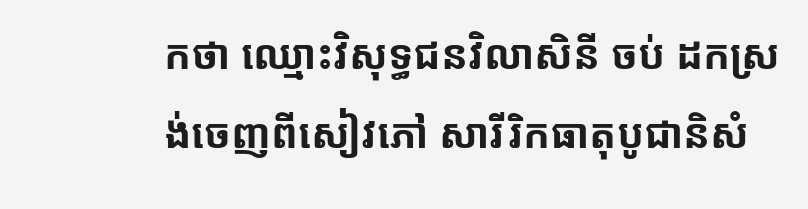កថា ឈ្មោះវិសុទ្ធជនវិលាសិនី ចប់ ដកស្រង់ចេញពីសៀវភៅ សារីរិកធាតុបូជានិសំ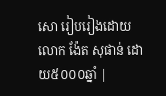សោ រៀបរៀងដោយ លោក ង៉ែត សុផាន់ ដោយ៥០០០ឆ្នាំ |